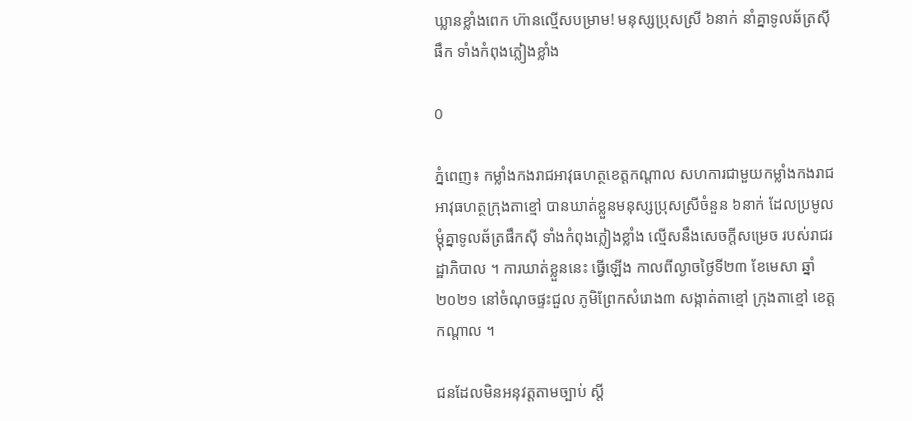ឃ្លានខ្លាំងពេក ហ៊ានល្មើសបម្រាម! មនុស្សប្រុសស្រី ៦នាក់ នាំគ្នាទូលឆ័ត្រស៊ីផឹក ទាំងកំពុងភ្លៀងខ្លាំង

0

ភ្នំពេញ៖ កម្លាំងកងរាជអាវុធហត្ថខេត្តកណ្តាល សហការជាមួយកម្លាំងកងរាជអាវុធហត្ថក្រុងតាខ្មៅ បានឃាត់ខ្លួនមនុស្សប្រុសស្រីចំនួន ៦នាក់ ដែលប្រមូលម្តុំគ្នាទូលឆ័ត្រផឹកស៊ី ទាំងកំពុងភ្លៀងខ្លាំង ល្មើសនឹងសេចក្តីសម្រេច របស់រាជរដ្ឋាភិបាល ។ ការឃាត់ខ្លួននេះ ធ្វើឡើង កាលពីល្ងាចថ្ងៃទី២៣ ខែមេសា ឆ្នាំ២០២១ នៅចំណុចផ្ទះជួល ភូមិព្រែកសំរោង៣ សង្កាត់តាខ្មៅ ក្រុងតាខ្មៅ ខេត្តកណ្តាល ។

ជនដែលមិនអនុវត្តតាមច្បាប់ ស្តី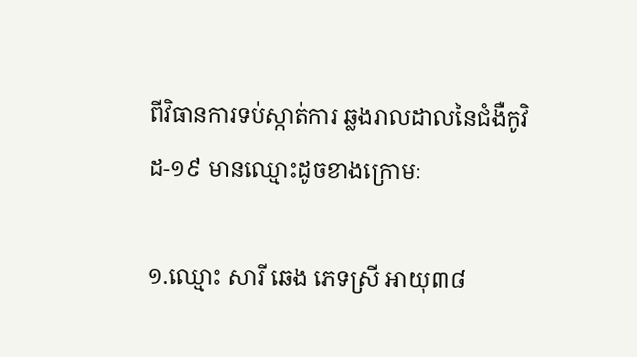ពីវិធានការទប់ស្កាត់ការ ឆ្លងរាលដាលនៃជំងឺកូវិដ-១៩ មានឈ្មោះដូចខាងក្រោមៈ

១.ឈ្មោះ សារី ឆេង ភេទស្រី អាយុ៣៨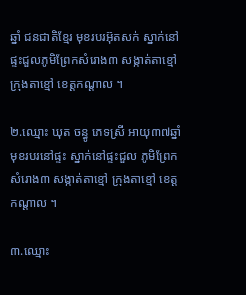ឆ្នាំ ជនជាតិខ្មែរ មុខរបរអ៊ុតសក់ ស្នាក់នៅ ផ្ទះជួលភូមិព្រែកសំរោង៣ សង្កាត់តាខ្មៅ ក្រុងតាខ្មៅ ខេត្តកណ្តាល ។

២.ឈ្មោះ ឃុត ចន្ធូ ភេទស្រី អាយុ៣៧ឆ្នាំ មុខរបរនៅផ្ទះ ស្នាក់នៅផ្ទះជួល ភូមិព្រែកសំរោង៣ សង្កាត់តាខ្មៅ ក្រុងតាខ្មៅ ខេត្តកណ្តាល ។

៣.ឈ្មោះ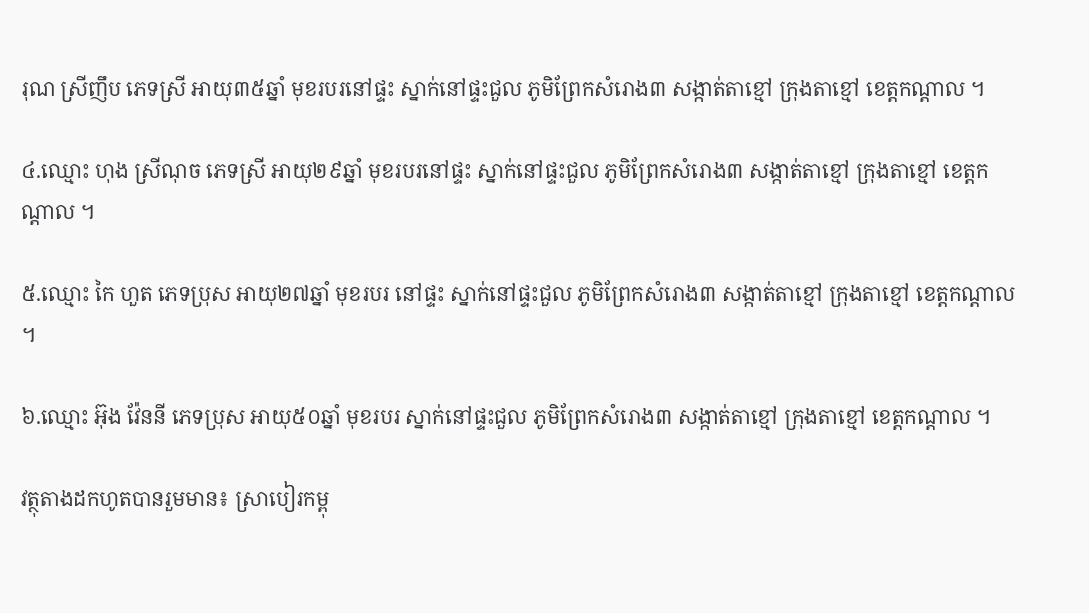រុណ ស្រីញឹប ភេទស្រី អាយុ៣៥ឆ្នាំ មុខរបរនៅផ្ទះ ស្នាក់នៅផ្ទះជួល ភូមិព្រែកសំរោង៣ សង្កាត់តាខ្មៅ ក្រុងតាខ្មៅ ខេត្តកណ្តាល ។

៤.ឈ្មោះ ហុង ស្រីណុច ភេទស្រី អាយុ២៩ឆ្នាំ មុខរបរនៅផ្ទះ ស្នាក់នៅផ្ទះជួល ភូមិព្រែកសំរោង៣ សង្កាត់តាខ្មៅ ក្រុងតាខ្មៅ ខេត្តកណ្តាល ។

៥.ឈ្មោះ កៃ ហួត ភេទប្រុស អាយុ២៧ឆ្នាំ មុខរបរ នៅផ្ទះ ស្នាក់នៅផ្ទះជួល ភូមិព្រែកសំរោង៣ សង្កាត់តាខ្មៅ ក្រុងតាខ្មៅ ខេត្តកណ្តាល ។

៦.ឈ្មោះ អ៊ុង វ៉ែននី ភេទប្រុស អាយុ៥០ឆ្នាំ មុខរបរ ស្នាក់នៅផ្ទះជួល ភូមិព្រែកសំរោង៣ សង្កាត់តាខ្មៅ ក្រុងតាខ្មៅ ខេត្តកណ្តាល ។

វត្ថុតាងដកហូតបានរួមមាន៖ ស្រាបៀរកម្ពុ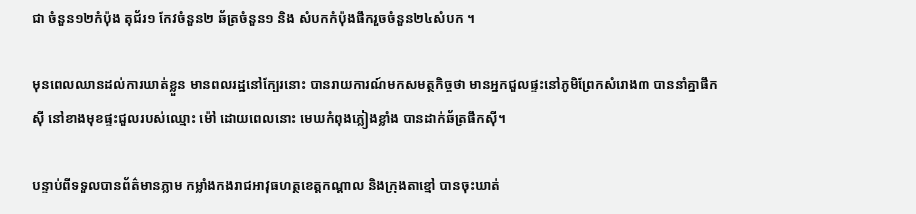ជា ចំនួន១២កំប៉ុង តុជ័រ១ កែវចំនួន២ ឆ័ត្រចំនួន១ និង សំបកកំប៉ុងផឹករួចចំនួន២៤សំបក ។

មុនពេលឈានដល់ការឃាត់ខ្លួន មានពលរដ្ឋនៅក្បែរនោះ បានរាយការណ៍មកសមត្ថកិច្ចថា មានអ្នកជួលផ្ទះនៅភូមិព្រែកសំរោង៣ បាននាំគ្នាផឹកស៊ី នៅខាងមុខផ្ទះជួលរបស់ឈ្មោះ ម៉ៅ ដោយពេលនោះ មេឃកំពុងភ្លៀងខ្លាំង បានដាក់ឆ័ត្រផឹកស៊ី។

បន្ទាប់ពីទទួលបានព័ត៌មានភ្លាម កម្លាំងកងរាជអាវុធហត្ថខេត្តកណ្តាល និងក្រុងតាខ្មៅ បានចុះឃាត់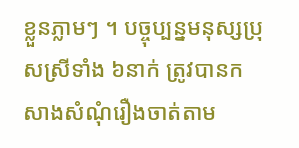ខ្លួនភ្លាមៗ ។ បច្ចុប្បន្នមនុស្សប្រុសស្រីទាំង ៦នាក់ ត្រូវបានកសាងសំណុំរឿងចាត់តាម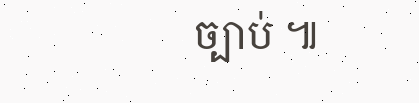ច្បាប់ ៕